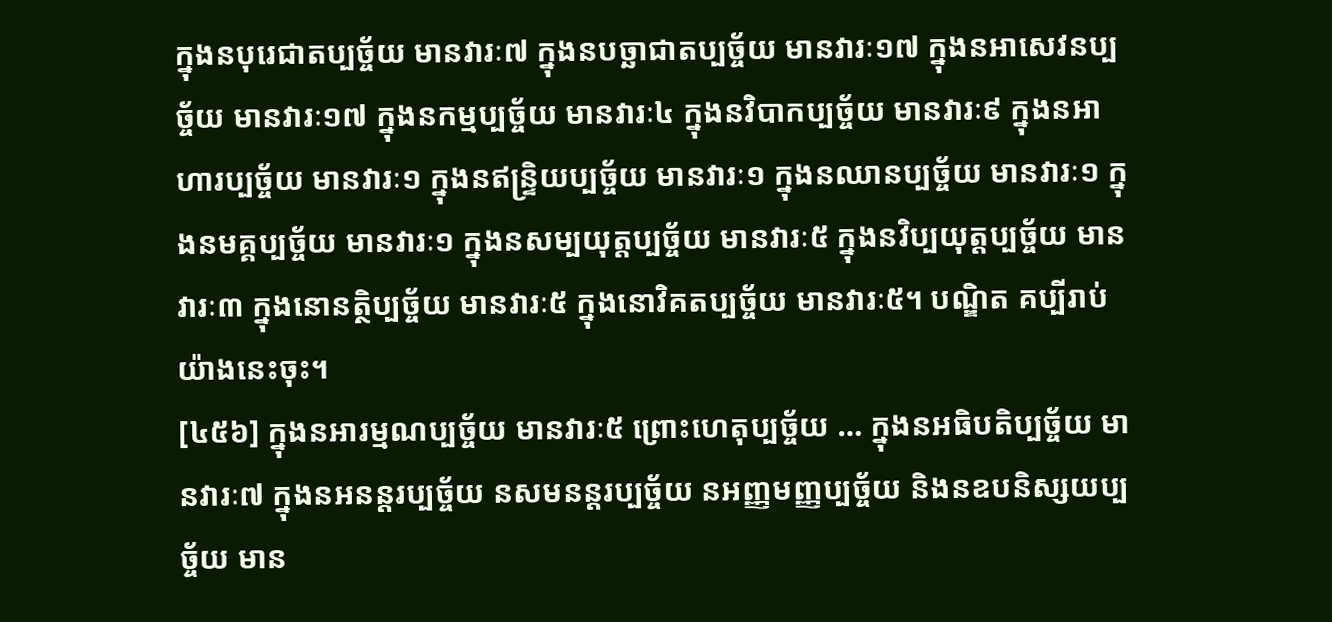ក្នុងនបុរេជាតប្បច្ច័យ មានវារៈ៧ ក្នុងនបច្ឆាជាតប្បច្ច័យ មានវារៈ១៧ ក្នុងនអាសេវនប្បច្ច័យ មានវារៈ១៧ ក្នុងនកម្មប្បច្ច័យ មានវារៈ៤ ក្នុងនវិបាកប្បច្ច័យ មានវារៈ៩ ក្នុងនអាហារប្បច្ច័យ មានវារៈ១ ក្នុងនឥន្ទ្រិយប្បច្ច័យ មានវារៈ១ ក្នុងនឈានប្បច្ច័យ មានវារៈ១ ក្នុងនមគ្គប្បច្ច័យ មានវារៈ១ ក្នុងនសម្បយុត្តប្បច្ច័យ មានវារៈ៥ ក្នុងនវិប្បយុត្តប្បច្ច័យ មានវារៈ៣ ក្នុងនោនត្ថិប្បច្ច័យ មានវារៈ៥ ក្នុងនោវិគតប្បច្ច័យ មានវារៈ៥។ បណ្ឌិត គប្បីរាប់យ៉ាងនេះចុះ។
[៤៥៦] ក្នុងនអារម្មណប្បច្ច័យ មានវារៈ៥ ព្រោះហេតុប្បច្ច័យ … ក្នុងនអធិបតិប្បច្ច័យ មានវារៈ៧ ក្នុងនអនន្តរប្បច្ច័យ នសមនន្តរប្បច្ច័យ នអញ្ញមញ្ញប្បច្ច័យ និងនឧបនិស្សយប្បច្ច័យ មាន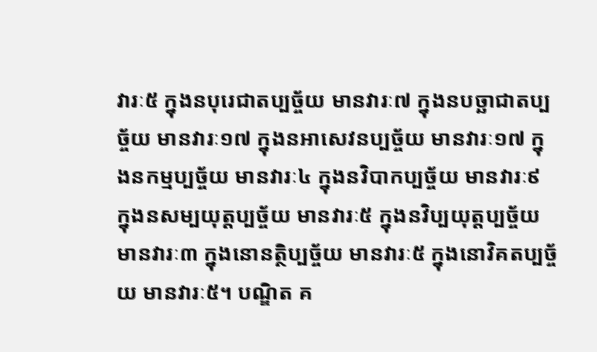វារៈ៥ ក្នុងនបុរេជាតប្បច្ច័យ មានវារៈ៧ ក្នុងនបច្ឆាជាតប្បច្ច័យ មានវារៈ១៧ ក្នុងនអាសេវនប្បច្ច័យ មានវារៈ១៧ ក្នុងនកម្មប្បច្ច័យ មានវារៈ៤ ក្នុងនវិបាកប្បច្ច័យ មានវារៈ៩ ក្នុងនសម្បយុត្តប្បច្ច័យ មានវារៈ៥ ក្នុងនវិប្បយុត្តប្បច្ច័យ មានវារៈ៣ ក្នុងនោនត្ថិប្បច្ច័យ មានវារៈ៥ ក្នុងនោវិគតប្បច្ច័យ មានវារៈ៥។ បណ្ឌិត គ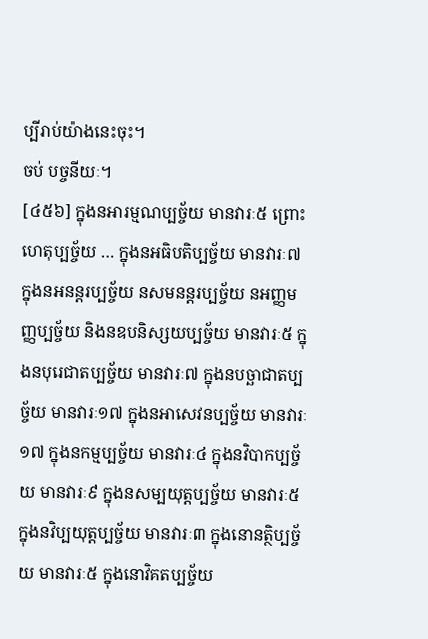ប្បីរាប់យ៉ាងនេះចុះ។
ចប់ បច្ចនីយៈ។
[៤៥៦] ក្នុងនអារម្មណប្បច្ច័យ មានវារៈ៥ ព្រោះហេតុប្បច្ច័យ … ក្នុងនអធិបតិប្បច្ច័យ មានវារៈ៧ ក្នុងនអនន្តរប្បច្ច័យ នសមនន្តរប្បច្ច័យ នអញ្ញមញ្ញប្បច្ច័យ និងនឧបនិស្សយប្បច្ច័យ មានវារៈ៥ ក្នុងនបុរេជាតប្បច្ច័យ មានវារៈ៧ ក្នុងនបច្ឆាជាតប្បច្ច័យ មានវារៈ១៧ ក្នុងនអាសេវនប្បច្ច័យ មានវារៈ១៧ ក្នុងនកម្មប្បច្ច័យ មានវារៈ៤ ក្នុងនវិបាកប្បច្ច័យ មានវារៈ៩ ក្នុងនសម្បយុត្តប្បច្ច័យ មានវារៈ៥ ក្នុងនវិប្បយុត្តប្បច្ច័យ មានវារៈ៣ ក្នុងនោនត្ថិប្បច្ច័យ មានវារៈ៥ ក្នុងនោវិគតប្បច្ច័យ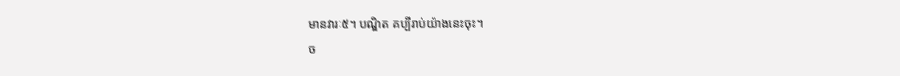មានវារៈ៥។ បណ្ឌិត គប្បីរាប់យ៉ាងនេះចុះ។
ច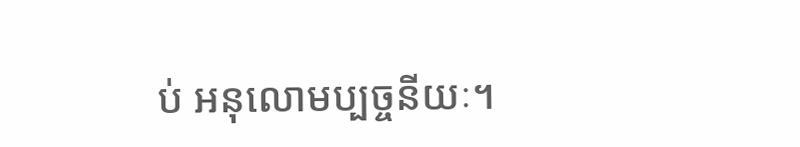ប់ អនុលោមប្បច្ចនីយៈ។